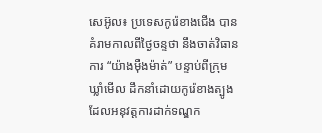សេអ៊ូល៖ ប្រទេសកូរ៉េខាងជើង បានគំរាមកាលពីថ្ងៃចន្ទថា នឹងចាត់វិធានការ “យ៉ាងម៉ឺងម៉ាត់” បន្ទាប់ពីក្រុម ឃ្លាំមើល ដឹកនាំដោយកូរ៉េខាងត្បូង ដែលអនុវត្តការដាក់ទណ្ឌក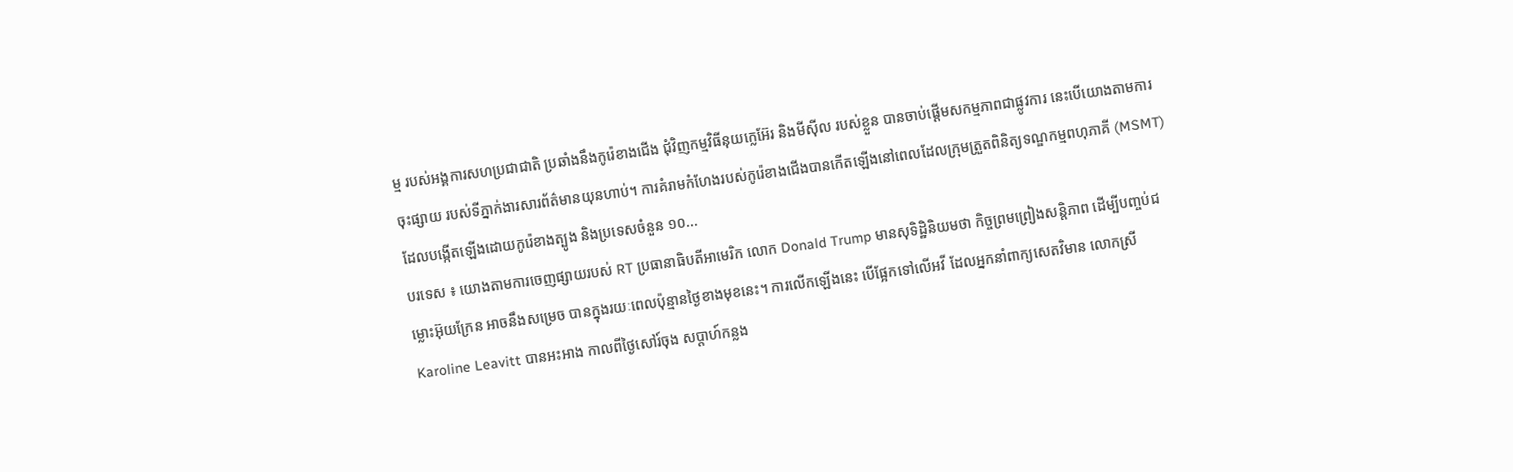ម្ម របស់អង្គការសហប្រជាជាតិ ប្រឆាំងនឹងកូរ៉េខាងជើង ជុំវិញកម្មវិធីនុយក្លេអ៊ែរ និងមីស៊ីល របស់ខ្លួន បានចាប់ផ្តើមសកម្មភាពជាផ្លូវការ នេះបើយោងតាមការចុះផ្សាយ របស់ទីភ្នាក់ងារសារព័ត៌មានយុនហាប់។ ការគំរាមកំហែងរបស់កូរ៉េខាងជើងបានកើតឡើងនៅពេលដែលក្រុមត្រួតពិនិត្យទណ្ឌកម្មពហុភាគី (MSMT) ដែលបង្កើតឡើងដោយកូរ៉េខាងត្បូង និងប្រទេសចំនួន ១០...
បរទេស ៖ យោងតាមការចេញផ្សាយរបស់ RT ប្រធានាធិបតីអាមេរិក លោក Donald Trump មានសុទិដ្ឋិនិយមថា កិច្ចព្រមព្រៀងសន្តិភាព ដើម្បីបញ្ចប់ជម្លោះអ៊ុយក្រែន អាចនឹងសម្រេច បានក្នុងរយៈពេលប៉ុន្មានថ្ងៃខាងមុខនេះ។ ការលើកឡើងនេះ បើផ្អែកទៅលើអវី ដែលអ្នកនាំពាក្យសេតវិមាន លោកស្រី Karoline Leavitt បានអះអាង កាលពីថ្ងៃសៅរ៍ចុង សប្តាហ៍កន្លង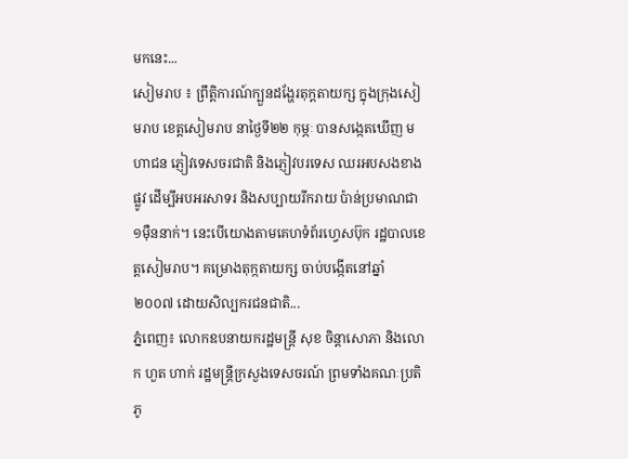មកនេះ...
សៀមរាប ៖ ព្រឹត្តិការណ៍ក្បួនដង្ហែរតុក្តតាយក្ស ក្នុងក្រុងសៀមរាប ខេត្តសៀមរាប នាថ្ងៃទី២២ កុម្ភៈ បានសង្កេតឃើញ មហាជន ភ្ញៀវទេសចរជាតិ និងភ្ញៀវបរទេស ឈរអបសងខាងផ្លូវ ដើម្បីអបអរសាទរ និងសប្បាយរីករាយ ប៉ាន់ប្រមាណជា ១ម៉ឺននាក់។ នេះបើយោងតាមគេហទំព័រហ្វេសប៊ុក រដ្ឋបាលខេត្តសៀមរាប។ គម្រោងតុក្កតាយក្ស ចាប់បង្កើតនៅឆ្នាំ ២០០៧ ដោយសិល្បករជនជាតិ...
ភ្នំពេញ៖ លោកឧបនាយករដ្ឋមន្រ្តី សុខ ចិន្តាសោភា និងលោក ហួត ហាក់ រដ្ឋមន្រ្តីក្រសួងទេសចរណ៍ ព្រមទាំងគណៈប្រតិភូ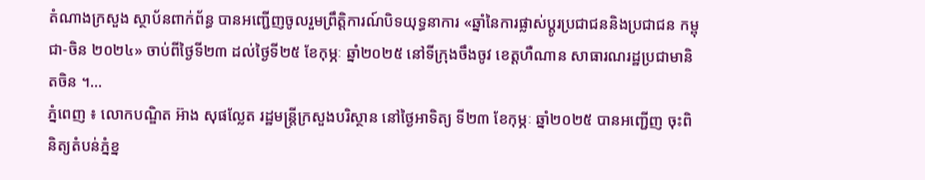តំណាងក្រសួង ស្ថាប័នពាក់ព័ន្ធ បានអញ្ជើញចូលរួមព្រឹត្តិការណ៍បិទយុទ្ធនាការ «ឆ្នាំនៃការផ្លាស់ប្តូរប្រជាជននិងប្រជាជន កម្ពុជា-ចិន ២០២៤» ចាប់ពីថ្ងៃទី២៣ ដល់ថ្ងៃទី២៥ ខែកុម្ភៈ ឆ្នាំ២០២៥ នៅទីក្រុងចឹងចូវ ខេត្តហឺណាន សាធារណរដ្ឋប្រជាមានិតចិន ។...
ភ្នំពេញ ៖ លោកបណ្ឌិត អ៊ាង សុផល្លែត រដ្ឋមន្រ្តីក្រសួងបរិស្ថាន នៅថ្ងៃអាទិត្យ ទី២៣ ខែកុម្ភៈ ឆ្នាំ២០២៥ បានអញ្ជើញ ចុះពិនិត្យតំបន់ភ្នំខ្ន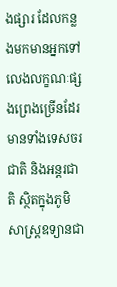ងផ្សារ ដែលកន្លងមកមានអ្នកទៅលេងលក្ខណៈផ្សងព្រេងច្រើនដែរ មានទាំងទេសចរជាតិ និងអន្តរជាតិ ស្ថិតក្នុងភូមិសាស្រ្តឧទ្យានជា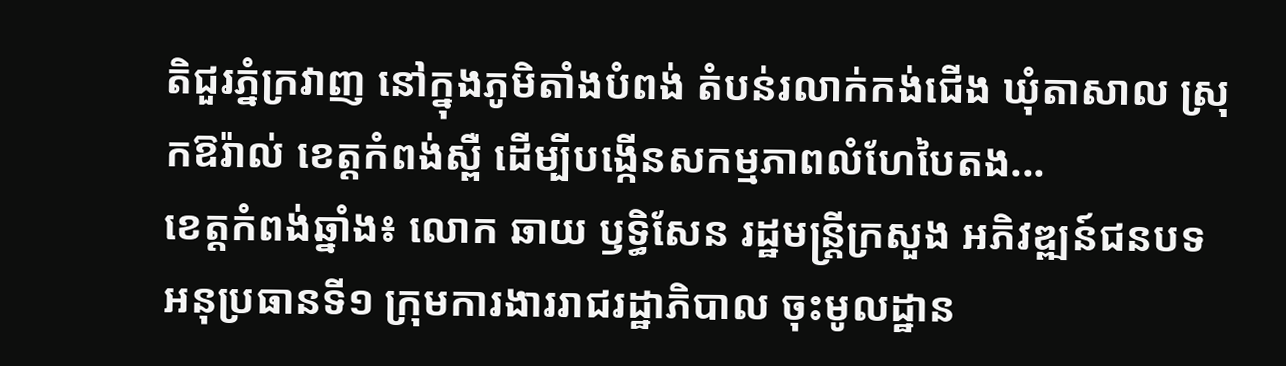តិជួរភ្នំក្រវាញ នៅក្នុងភូមិតាំងបំពង់ តំបន់រលាក់កង់ជើង ឃុំតាសាល ស្រុកឱរ៉ាល់ ខេត្តកំពង់ស្ពឺ ដើម្បីបង្កើនសកម្មភាពលំហែបៃតង...
ខេត្តកំពង់ឆ្នាំង៖ លោក ឆាយ ឫទ្ធិសែន រដ្ឋមន្ត្រីក្រសួង អភិវឌ្ឍន៍ជនបទ អនុប្រធានទី១ ក្រុមការងាររាជរដ្ឋាភិបាល ចុះមូលដ្ឋាន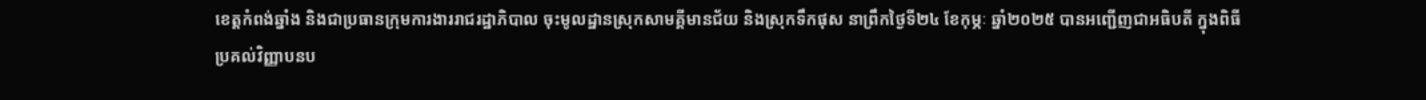ខេត្តកំពង់ឆ្នាំង និងជាប្រធានក្រុមការងាររាជរដ្ឋាភិបាល ចុះមូលដ្ឋានស្រុកសាមគ្គីមានជ័យ និងស្រុកទឹកផុស នាព្រឹកថ្ងៃទី២៤ ខែកុម្ភៈ ឆ្នាំ២០២៥ បានអញ្ជើញជាអធិបតី ក្នុងពិធីប្រគល់វិញ្ញាបនប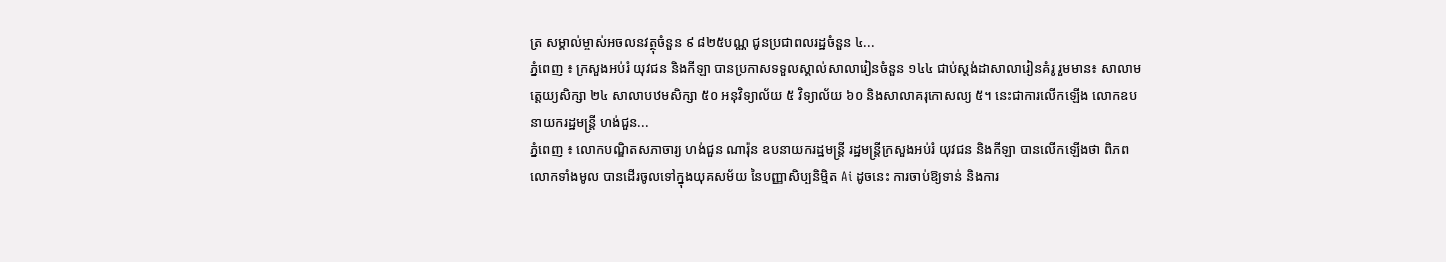ត្រ សម្គាល់ម្ចាស់អចលនវត្ថុចំនួន ៩ ៨២៥បណ្ណ ជូនប្រជាពលរដ្ឋចំនួន ៤...
ភ្នំពេញ ៖ ក្រសួងអប់រំ យុវជន និងកីឡា បានប្រកាសទទួលស្គាល់សាលារៀនចំនួន ១៤៤ ជាប់ស្តង់ដាសាលារៀនគំរូ រួមមាន៖ សាលាមត្តេយ្យសិក្សា ២៤ សាលាបឋមសិក្សា ៥០ អនុវិទ្យាល័យ ៥ វិទ្យាល័យ ៦០ និងសាលាគរុកោសល្យ ៥។ នេះជាការលើកឡើង លោកឧបនាយករដ្ឋមន្រ្តី ហង់ជួន...
ភ្នំពេញ ៖ លោកបណ្ឌិតសភាចារ្យ ហង់ជួន ណារ៉ុន ឧបនាយករដ្ឋមន្រ្តី រដ្ឋមន្រ្តីក្រសួងអប់រំ យុវជន និងកីឡា បានលើកឡើងថា ពិភពលោកទាំងមូល បានដើរចូលទៅក្នុងយុគសម័យ នៃបញ្ញាសិប្បនិម្មិត Ai ដូចនេះ ការចាប់ឱ្យទាន់ និងការ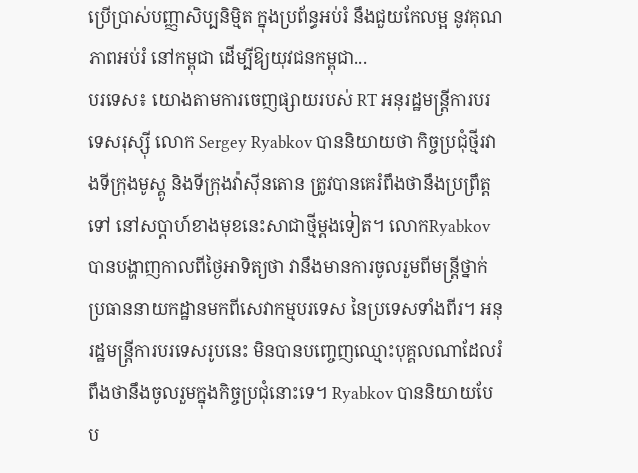ប្រើប្រាស់បញ្ញាសិប្បនិម្មិត ក្នុងប្រព័ន្ធអប់រំ នឹងជួយកែលម្អ នូវគុណភាពអប់រំ នៅកម្ពុជា ដើម្បីឱ្យយុវជនកម្ពុជា...
បរទេស៖ យោងតាមការចេញផ្សាយរបស់ RT អនុរដ្ឋមន្ត្រីការបរទេសរុស្ស៊ី លោក Sergey Ryabkov បាននិយាយថា កិច្ចប្រជុំថ្មីរវាងទីក្រុងមូស្គូ និងទីក្រុងវ៉ាស៊ីនតោន ត្រូវបានគេរំពឹងថានឹងប្រព្រឹត្តទៅ នៅសប្តាហ៍ខាងមុខនេះសាជាថ្មីម្តងទៀត។ លោកRyabkov បានបង្ហាញកាលពីថ្ងៃអាទិត្យថា វានឹងមានការចូលរួមពីមន្ត្រីថ្នាក់ ប្រធាននាយកដ្ឋានមកពីសេវាកម្មបរទេស នៃប្រទេសទាំងពីរ។ អនុរដ្ឋមន្ត្រីការបរទេសរូបនេះ មិនបានបញ្ចេញឈ្មោះបុគ្គលណាដែលរំពឹងថានឹងចូលរួមក្នុងកិច្ចប្រជុំនោះទេ។ Ryabkov បាននិយាយបែប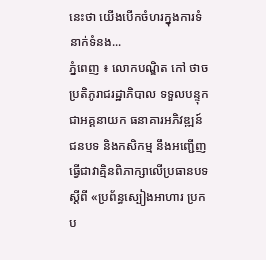នេះថា យើងបើកចំហរក្នុងការទំនាក់ទំនង...
ភ្នំពេញ ៖ លោកបណ្ឌិត កៅ ថាច ប្រតិភូរាជរដ្ឋាភិបាល ទទួលបន្ទុកជាអគ្គនាយក ធនាគារអភិវឌ្ឍន៍ជនបទ និងកសិកម្ម នឹងអញ្ជើញធ្វើជាវាគ្មិនពិភាក្សាលើប្រធានបទ ស្តីពី «ប្រព័ន្ធស្បៀងអាហារ ប្រកប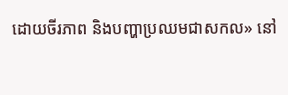ដោយចីរភាព និងបញ្ហាប្រឈមជាសកល» នៅ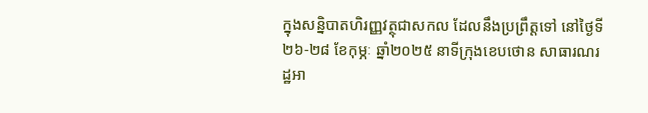ក្នុងសន្និបាតហិរញ្ញវត្ថុជាសកល ដែលនឹងប្រព្រឹត្តទៅ នៅថ្ងៃទី២៦-២៨ ខែកុម្ភៈ ឆ្នាំ២០២៥ នាទីក្រុងខេបថោន សាធារណរដ្ឋអា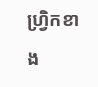ហ្វ្រិកខាង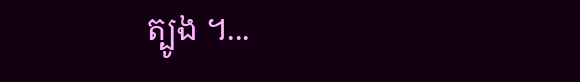ត្បូង ។...